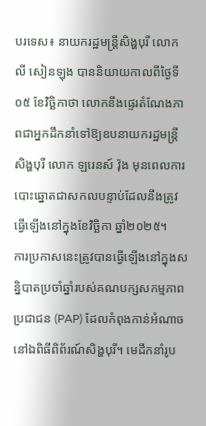បរទេស៖ នាយករដ្ឋមន្ត្រីសិង្ហបុរី លោក លី សៀនឡុង បាននិយាយកាលពីថ្ងៃទី០៥ ខែវិច្ឆិកាថា លោកនឹងផ្ទេរតំណែងភាពជាអ្នកដឹកនាំទៅឱ្យឧបនាយករដ្ឋមន្ត្រីសិង្ហបុរី លោក ឡរេនស៍ វ៉ុង មុនពេលការបោះឆ្នោតជាសកលបន្ទាប់ដែលនឹងត្រូវធ្វើឡើងនៅក្នុងខែវិច្ឆិកា ឆ្នាំ២០២៥។
ការប្រកាសនេះត្រូវបានធ្វើឡើងនៅក្នុងសន្និបាតប្រចាំឆ្នាំរបស់គណបក្សសកម្មភាពប្រជាជន (PAP) ដែលកំពុងកាន់អំណាច នៅឯពិធីពិព័រណ៍សិង្ហបុរី។ មេដឹកនាំរូប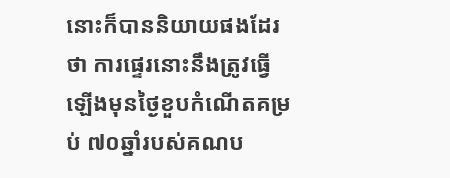នោះក៏បាននិយាយផងដែរថា ការផ្ទេរនោះនឹងត្រូវធ្វើឡើងមុនថ្ងៃខួបកំណើតគម្រប់ ៧០ឆ្នាំរបស់គណប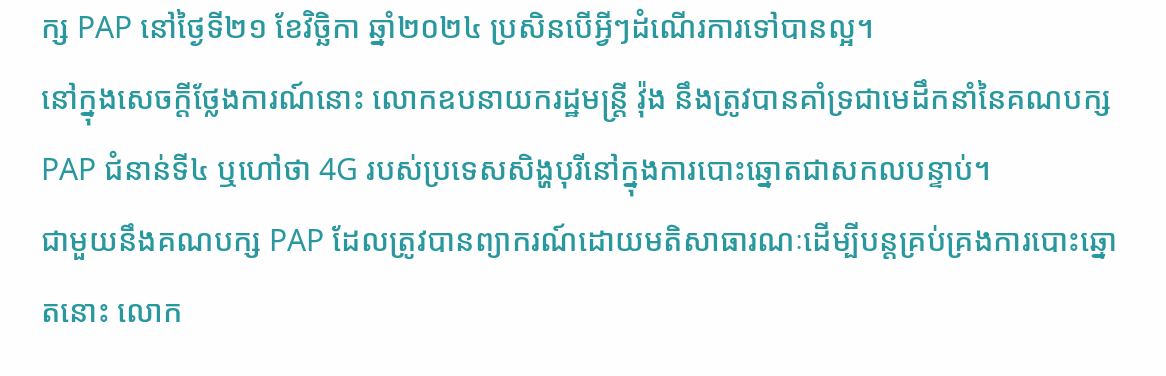ក្ស PAP នៅថ្ងៃទី២១ ខែវិច្ឆិកា ឆ្នាំ២០២៤ ប្រសិនបើអ្វីៗដំណើរការទៅបានល្អ។
នៅក្នុងសេចក្តីថ្លែងការណ៍នោះ លោកឧបនាយករដ្ឋមន្ត្រី វ៉ុង នឹងត្រូវបានគាំទ្រជាមេដឹកនាំនៃគណបក្ស PAP ជំនាន់ទី៤ ឬហៅថា 4G របស់ប្រទេសសិង្ហបុរីនៅក្នុងការបោះឆ្នោតជាសកលបន្ទាប់។
ជាមួយនឹងគណបក្ស PAP ដែលត្រូវបានព្យាករណ៍ដោយមតិសាធារណៈដើម្បីបន្តគ្រប់គ្រងការបោះឆ្នោតនោះ លោក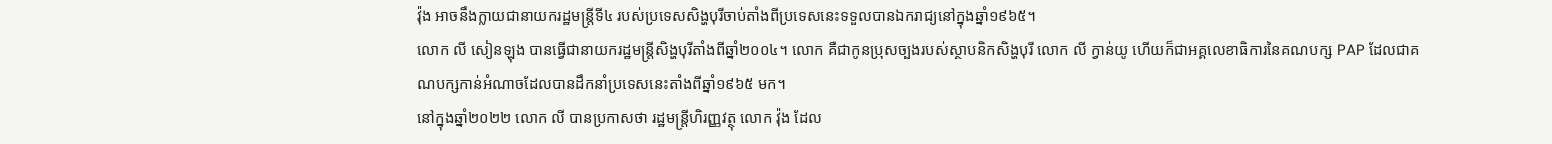វ៉ុង អាចនឹងក្លាយជានាយករដ្ឋមន្ត្រីទី៤ របស់ប្រទេសសិង្ហបុរីចាប់តាំងពីប្រទេសនេះទទួលបានឯករាជ្យនៅក្នុងឆ្នាំ១៩៦៥។
លោក លី សៀនឡុង បានធ្វើជានាយករដ្ឋមន្ត្រីសិង្ហបុរីតាំងពីឆ្នាំ២០០៤។ លោក គឺជាកូនប្រុសច្បងរបស់ស្ថាបនិកសិង្ហបុរី លោក លី ក្វាន់យូ ហើយក៏ជាអគ្គលេខាធិការនៃគណបក្ស PAP ដែលជាគណបក្សកាន់អំណាចដែលបានដឹកនាំប្រទេសនេះតាំងពីឆ្នាំ១៩៦៥ មក។
នៅក្នុងឆ្នាំ២០២២ លោក លី បានប្រកាសថា រដ្ឋមន្ត្រីហិរញ្ញវត្ថុ លោក វ៉ុង ដែល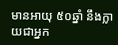មានអាយុ ៥០ឆ្នាំ នឹងក្លាយជាអ្នក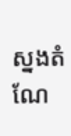ស្នងតំណែ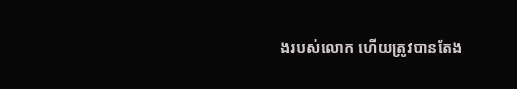ងរបស់លោក ហើយត្រូវបានតែង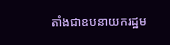តាំងជាឧបនាយករដ្ឋម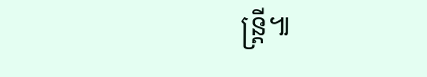ន្ត្រី៕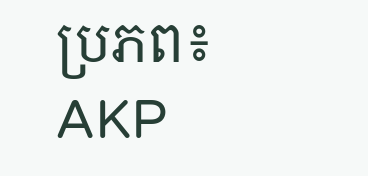ប្រភព៖ AKP